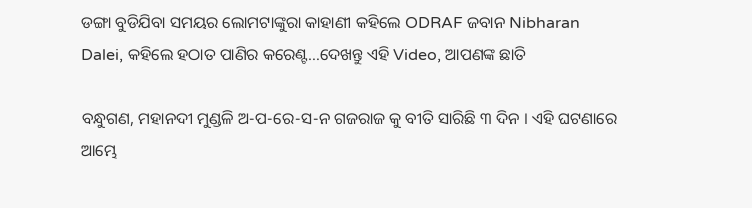ଡଙ୍ଗା ବୁଡିଯିବା ସମୟର ଲୋମଟାଙ୍କୁରା କାହାଣୀ କହିଲେ ODRAF ଜବାନ Nibharan Dalei, କହିଲେ ହଠାତ ପାଣିର କରେଣ୍ଟ…ଦେଖନ୍ତୁ ଏହି Video, ଆପଣଙ୍କ ଛାତି

ବନ୍ଧୁଗଣ, ମହାନଦୀ ମୁଣ୍ଡଳି ଅ-ପ-ରେ-ସ-ନ ଗଜରାଜ କୁ ବୀତି ସାରିଛି ୩ ଦିନ । ଏହି ଘଟଣାରେ ଆମ୍ଭେ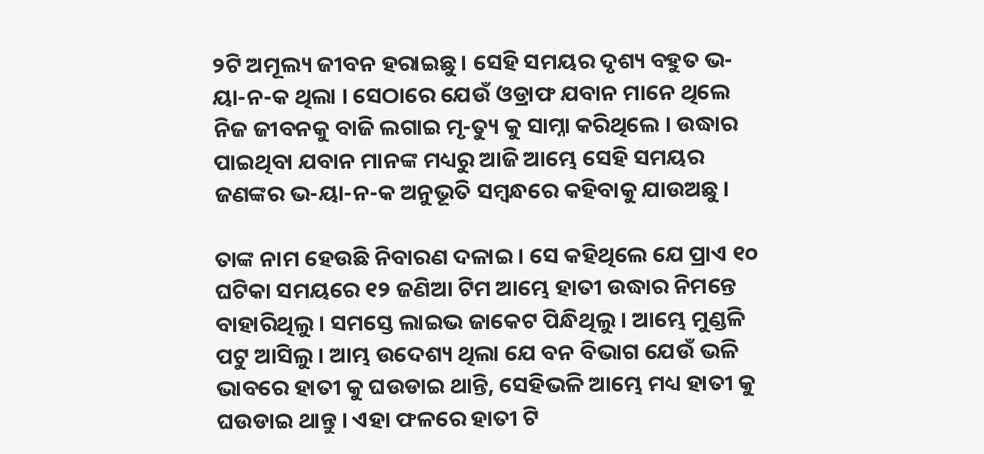୨ଟି ଅମୂଲ୍ୟ ଜୀବନ ହରାଇଛୁ । ସେହି ସମୟର ଦୃଶ୍ୟ ବହୁତ ଭ-ୟା-ନ-କ ଥିଲା । ସେଠାରେ ଯେଉଁ ଓଡ୍ରାଫ ଯବାନ ମାନେ ଥିଲେ ନିଜ ଜୀବନକୁ ବାଜି ଲଗାଇ ମୃ-ତ୍ୟୁ କୁ ସାମ୍ନା କରିଥିଲେ । ଉଦ୍ଧାର ପାଇଥିବା ଯବାନ ମାନଙ୍କ ମଧ୍ୟରୁ ଆଜି ଆମ୍ଭେ ସେହି ସମୟର ଜଣଙ୍କର ଭ-ୟା-ନ-କ ଅନୁଭୂତି ସମ୍ବନ୍ଧରେ କହିବାକୁ ଯାଉଅଛୁ ।

ତାଙ୍କ ନାମ ହେଉଛି ନିବାରଣ ଦଳାଇ । ସେ କହିଥିଲେ ଯେ ପ୍ରାଏ ୧୦ ଘଟିକା ସମୟରେ ୧୨ ଜଣିଆ ଟିମ ଆମ୍ଭେ ହାତୀ ଉଦ୍ଧାର ନିମନ୍ତେ ବାହାରିଥିଲୁ । ସମସ୍ତେ ଲାଇଭ ଜାକେଟ ପିନ୍ଧିଥିଲୁ । ଆମ୍ଭେ ମୁଣ୍ଡଳି ପଟୁ ଆସିଲୁ । ଆମ୍ଭ ଉଦେଶ୍ୟ ଥିଲା ଯେ ବନ ବିଭାଗ ଯେଉଁ ଭଳି ଭାବରେ ହାତୀ କୁ ଘଉଡାଇ ଥାନ୍ତି, ସେହିଭଳି ଆମ୍ଭେ ମଧ୍ୟ ହାତୀ କୁ ଘଉଡାଇ ଥାନ୍ତୁ । ଏହା ଫଳରେ ହାତୀ ଟି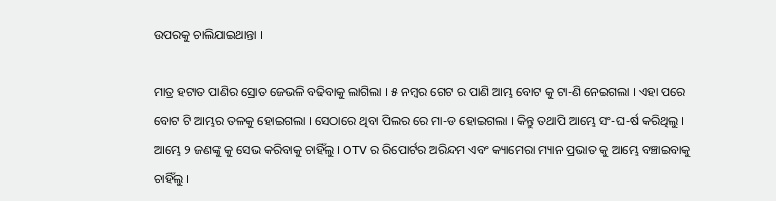ଉପରକୁ ଚାଲିଯାଇଥାନ୍ତା ।

ମାତ୍ର ହଟାତ ପାଣିର ସ୍ରୋତ ଜେଭଳି ବଢିବାକୁ ଲାଗିଲା । ୫ ନମ୍ବର ଗେଟ ର ପାଣି ଆମ୍ଭ ବୋଟ କୁ ଟା-ଣି ନେଇଗଲା । ଏହା ପରେ ବୋଟ ଟି ଆମ୍ଭର ତଳକୁ ହୋଇଗଲା । ସେଠାରେ ଥିବା ପିଲର ରେ ମା-ଡ ହୋଇଗଲା । କିନ୍ତୁ ତଥାପି ଆମ୍ଭେ ସଂ-ଘ-ର୍ଷ କରିଥିଲୁ । ଆମ୍ଭେ ୨ ଜଣଙ୍କୁ କୁ ସେଭ କରିବାକୁ ଚାହିଁଲୁ । OTV ର ରିପୋର୍ଟର ଅରିନ୍ଦମ ଏବଂ କ୍ୟାମେରା ମ୍ୟାନ ପ୍ରଭାତ କୁ ଆମ୍ଭେ ବଞ୍ଚାଇବାକୁ ଚାହିଁଲୁ ।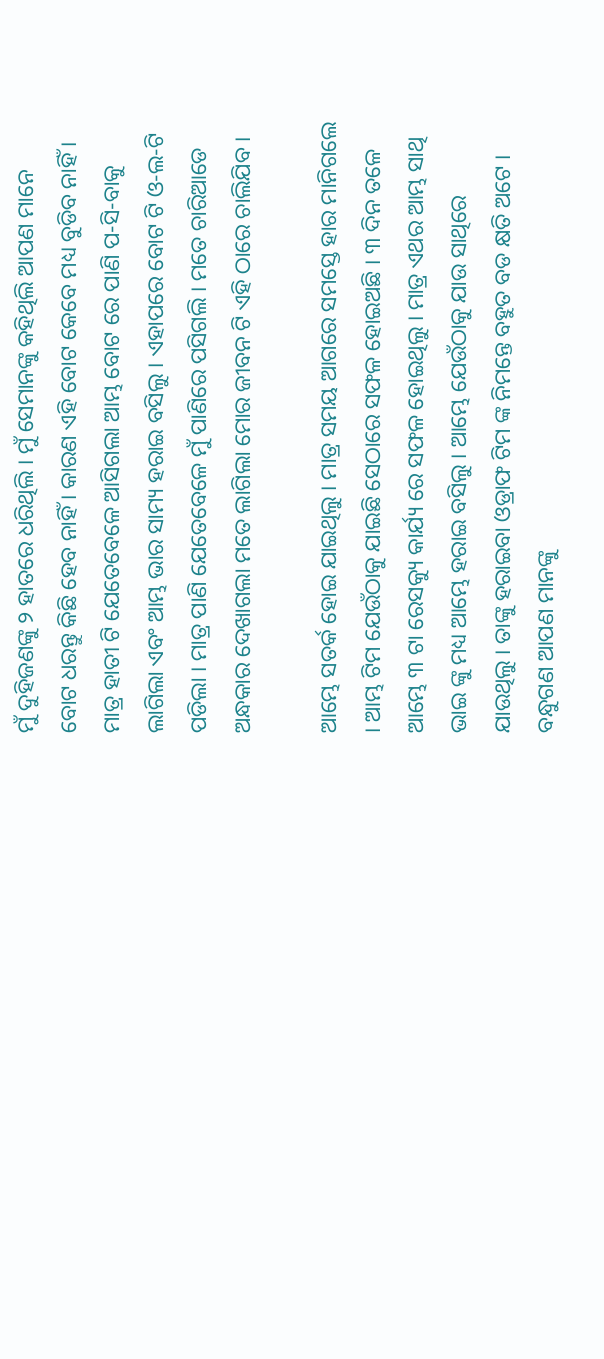ମୁଁ ଦୁହିଜଣଙ୍କୁ ୨ ହାତରେ ଧରିଥିଲି । ମୁଁ ସେମାନଙ୍କୁ କହିଥିଲି ଆପଣ ମାନେ ବୋଟ ଧରନ୍ତୁ କିଛି ହେବ ନାହିଁ । କାରଣ ଏହି ବୋଟ କେବେ ମଧ୍ୟ ବୁଡିବ ନାହିଁ । ମାତ୍ର ହାତୀ ଟି ଯେତେବେଳେ ଆସିଗଲା ଆମ୍ଭ ବୋଟ ରେ ପାଣି ପ-ସି-ବାକୁ ଲାଗିଲା ଏବଂ ଆମ୍ଭ ଭାର ସାମ୍ୟ ହରାଇ ବସିଲୁ । ଏହାପରେ ବୋଟ ଟି ଓ-ଲ-ଟି ପଡିଲା । ମାତ୍ର ପାଣି ଯେତେବେଳେ ମୁଁ ପାଣିରେ ପସିଗଲି । ମତେ ଚାରିଆଡେ ଅନ୍ଧକାର ଦେଖାଗଲା ମତେ ଲାଗିଲା ମୋର ଜୀବନ ଟି ଏହି ଠାରେ ଚାଲିଯିବ ।

ଆମ୍ଭେ ସତର୍କ ହୋଇ ଯାଇଥିଲୁ । ମାତ୍ର ସମୟ ଆଗରେ ସମସ୍ତେ ହାର ମାନିଗଲେ । ଆମ୍ଭ ଟିମ ଯେଉଁଠାକୁ ଯାଇଛି ସେଠାରେ ସଫଳ ହୋଇଅଛି । ୩ ଦିନ ତଳେ ଆମ୍ଭେ ୩ ଟା ରେସକ୍ୟୁ କାର୍ଯ୍ୟ ରେ ସଫଳ ହୋଇଥିଲୁ । ମାତ୍ର ଏଥର ଆମ୍ଭ ସାଥି ଭାଇ ଙ୍କୁ ମଧ୍ୟ ଆମ୍ଭେ ହରାଇ ବସିଲୁ । ଆମ୍ଭେ ଯେଉଁଠାକୁ ଯାଉ ସାଥିରେ ଯାଉଥିଲୁ । ତାଙ୍କୁ ହରାଇବା ଓଡ୍ରାଫ ଟିମ ଙ୍କ ନିମନ୍ତେ ବହୁତ ବଡ କ୍ଷତି ଅଟେ । ବନ୍ଧୁଗଣ ଆପଣ ମାନଙ୍କୁ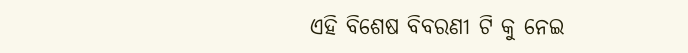ଏହି ବିଶେଷ ବିବରଣୀ ଟି କୁ ନେଇ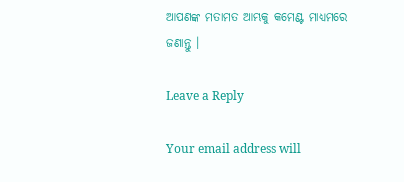ଆପଣଙ୍କ ମତାମତ ଆମ୍ଭକୁ କମେଣ୍ଟ ମାଧ୍ୟମରେ ଜଣାନ୍ତୁ ।

Leave a Reply

Your email address will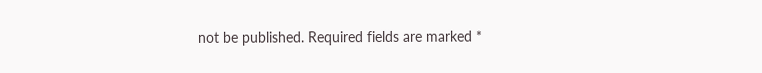not be published. Required fields are marked *